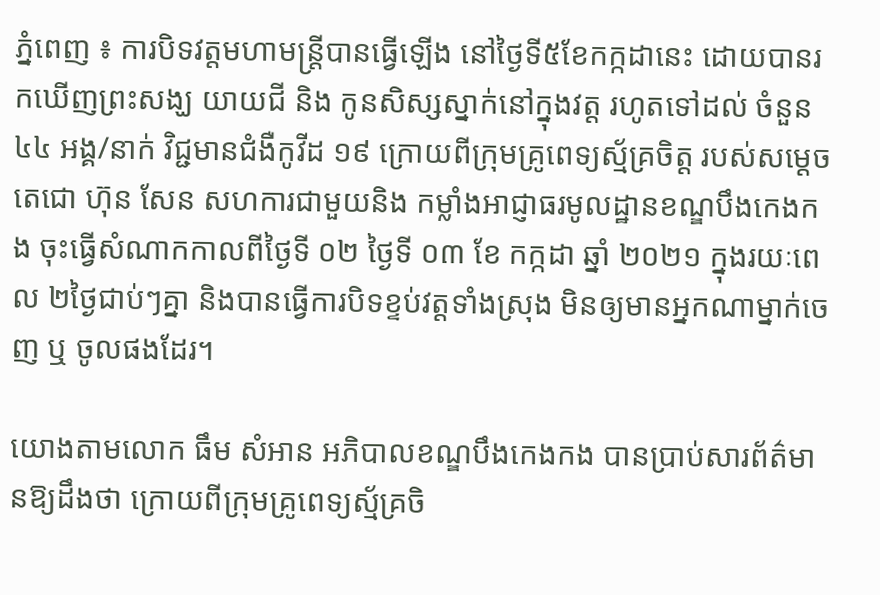ភ្នំពេញ ៖ ការបិទវត្តមហាមន្ត្រីបានធ្វើឡើង នៅថ្ងៃទី៥ខែកក្កដានេះ ដោយបានរកឃើញព្រះសង្ឃ យាយជី និង កូនសិស្សស្នាក់នៅក្នុងវត្ត រហូតទៅដល់ ចំនួន ៤៤ អង្គ/នាក់ វិជ្ជមានជំងឺកូវីដ ១៩ ក្រោយពីក្រុមគ្រូពេទ្យស្ម័គ្រចិត្ត របស់សម្តេចតេជោ ហ៊ុន សែន សហការជាមួយនិង កម្លាំងអាជ្ញាធរមូលដ្ឋានខណ្ឌបឹងកេងកង ចុះធ្វើសំណាកកាលពីថ្ងៃទី ០២ ថ្ងៃទី ០៣ ខែ កក្កដា ឆ្នាំ ២០២១ ក្នុងរយៈពេល ២ថ្ងៃជាប់ៗគ្នា និងបានធ្វើការបិទខ្ទប់វត្តទាំងស្រុង មិនឲ្យមានអ្នកណាម្នាក់ចេញ ឬ ចូលផងដែរ។

យោងតាមលោក ធឹម សំអាន អភិបាលខណ្ឌបឹងកេងកង បានប្រាប់សារព័ត៌មានឱ្យដឹងថា ក្រោយពីក្រុមគ្រូពេទ្យស្ម័គ្រចិ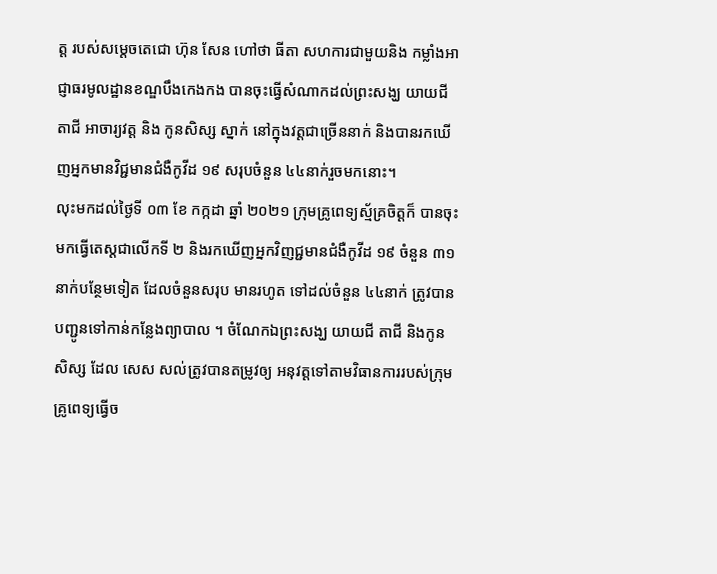ត្ត របស់សម្តេចតេជោ ហ៊ុន សែន ហៅថា ធីតា សហការជាមួយនិង កម្លាំងអាជ្ញាធរមូលដ្ឋានខណ្ឌបឹងកេងកង បានចុះធ្វើសំណាកដល់ព្រះសង្ឃ យាយជី តាជី អាចារ្យវត្ត និង កូនសិស្ស ស្នាក់ នៅក្នុងវត្តជាច្រើននាក់ និងបានរកឃើញអ្នកមានវិជ្ជមានជំងឺកូវីដ ១៩ សរុបចំនួន ៤៤នាក់រួចមកនោះ។
លុះមកដល់ថ្ងៃទី ០៣ ខែ កក្កដា ឆ្នាំ ២០២១ ក្រុមគ្រូពេទ្យស្ម័គ្រចិត្តក៏ បានចុះមកធ្វើតេស្តជាលើកទី ២ និងរកឃើញអ្នកវិញជ្ជមានជំងឺកូវីដ ១៩ ចំនួន ៣១នាក់បន្ថែមទៀត ដែលចំនួនសរុប មានរហូត ទៅដល់ចំនួន ៤៤នាក់ ត្រូវបានបញ្ជូនទៅកាន់កន្លែងព្យាបាល ។ ចំណែកឯព្រះសង្ឃ យាយជី តាជី និងកូនសិស្ស ដែល សេស សល់ត្រូវបានតម្រូវឲ្យ អនុវត្តទៅតាមវិធានការរបស់ក្រុមគ្រូពេទ្យធ្វើច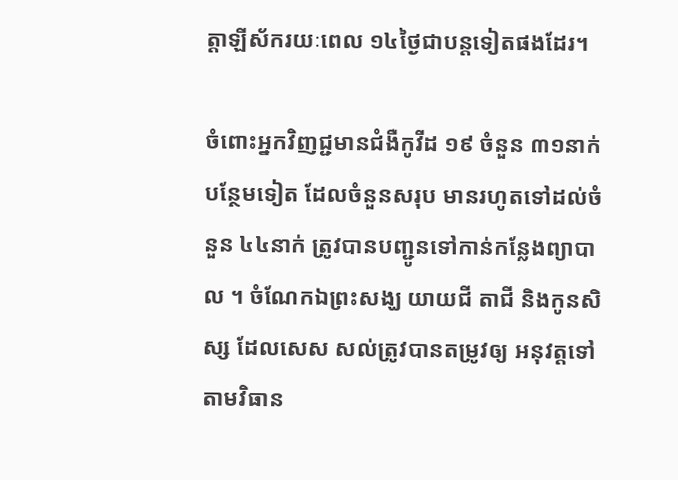ត្តាឡីស័ករយៈពេល ១៤ថ្ងៃជាបន្តទៀតផងដែរ។

ចំពោះអ្នកវិញជ្ជមានជំងឺកូវីដ ១៩ ចំនួន ៣១នាក់បន្ថែមទៀត ដែលចំនួនសរុប មានរហូតទៅដល់ចំនួន ៤៤នាក់ ត្រូវបានបញ្ជូនទៅកាន់កន្លែងព្យាបាល ។ ចំណែកឯព្រះសង្ឃ យាយជី តាជី និងកូនសិស្ស ដែលសេស សល់ត្រូវបានតម្រូវឲ្យ អនុវត្តទៅតាមវិធាន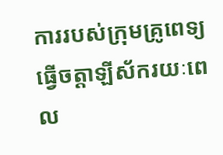ការរបស់ក្រុមគ្រូពេទ្យធ្វើចត្តាឡីស័ករយៈពេល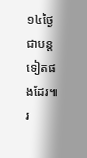១៤ថ្ងៃជាបន្ត ទៀតផងដែរ៕ រ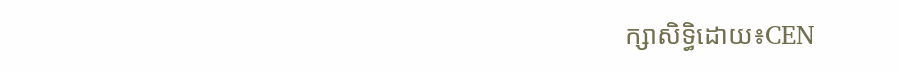ក្សាសិទ្ធិដោយ៖CEN